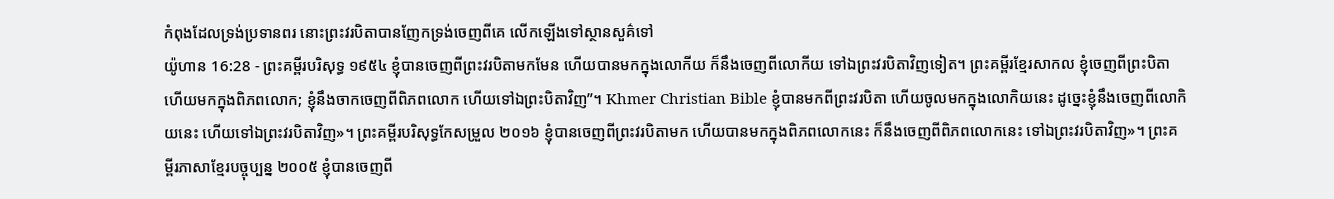កំពុងដែលទ្រង់ប្រទានពរ នោះព្រះវរបិតាបានញែកទ្រង់ចេញពីគេ លើកឡើងទៅស្ថានសួគ៌ទៅ
យ៉ូហាន 16:28 - ព្រះគម្ពីរបរិសុទ្ធ ១៩៥៤ ខ្ញុំបានចេញពីព្រះវរបិតាមកមែន ហើយបានមកក្នុងលោកីយ ក៏នឹងចេញពីលោកីយ ទៅឯព្រះវរបិតាវិញទៀត។ ព្រះគម្ពីរខ្មែរសាកល ខ្ញុំចេញពីព្រះបិតា ហើយមកក្នុងពិភពលោក; ខ្ញុំនឹងចាកចេញពីពិភពលោក ហើយទៅឯព្រះបិតាវិញ”។ Khmer Christian Bible ខ្ញុំបានមកពីព្រះវរបិតា ហើយចូលមកក្នុងលោកិយនេះ ដូច្នេះខ្ញុំនឹងចេញពីលោកិយនេះ ហើយទៅឯព្រះវរបិតាវិញ»។ ព្រះគម្ពីរបរិសុទ្ធកែសម្រួល ២០១៦ ខ្ញុំបានចេញពីព្រះវរបិតាមក ហើយបានមកក្នុងពិភពលោកនេះ ក៏នឹងចេញពីពិភពលោកនេះ ទៅឯព្រះវរបិតាវិញ»។ ព្រះគម្ពីរភាសាខ្មែរបច្ចុប្បន្ន ២០០៥ ខ្ញុំបានចេញពី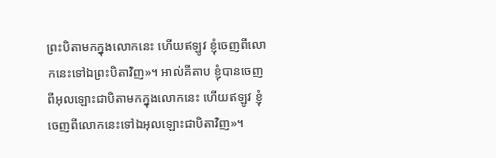ព្រះបិតាមកក្នុងលោកនេះ ហើយឥឡូវ ខ្ញុំចេញពីលោកនេះទៅឯព្រះបិតាវិញ»។ អាល់គីតាប ខ្ញុំបានចេញពីអុលឡោះជាបិតាមកក្នុងលោកនេះ ហើយឥឡូវ ខ្ញុំចេញពីលោកនេះទៅឯអុលឡោះជាបិតាវិញ»។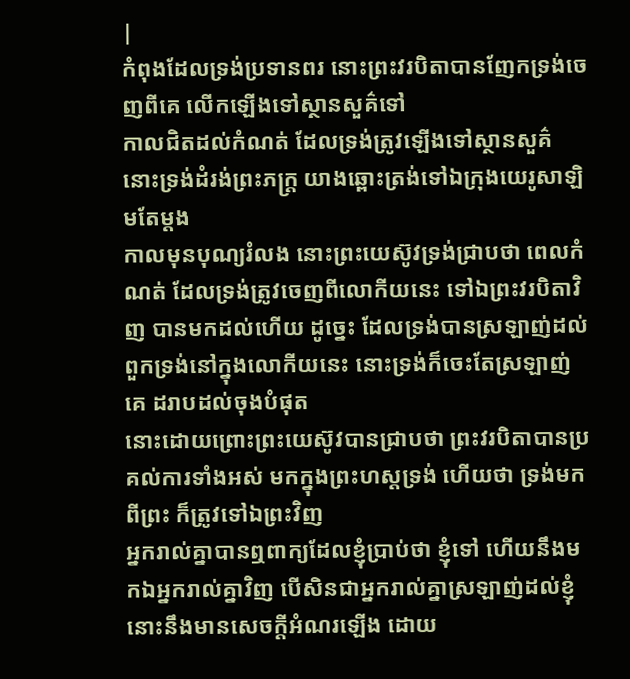|
កំពុងដែលទ្រង់ប្រទានពរ នោះព្រះវរបិតាបានញែកទ្រង់ចេញពីគេ លើកឡើងទៅស្ថានសួគ៌ទៅ
កាលជិតដល់កំណត់ ដែលទ្រង់ត្រូវឡើងទៅស្ថានសួគ៌ នោះទ្រង់ដំរង់ព្រះភក្ត្រ យាងឆ្ពោះត្រង់ទៅឯក្រុងយេរូសាឡិមតែម្តង
កាលមុនបុណ្យរំលង នោះព្រះយេស៊ូវទ្រង់ជ្រាបថា ពេលកំណត់ ដែលទ្រង់ត្រូវចេញពីលោកីយនេះ ទៅឯព្រះវរបិតាវិញ បានមកដល់ហើយ ដូច្នេះ ដែលទ្រង់បានស្រឡាញ់ដល់ពួកទ្រង់នៅក្នុងលោកីយនេះ នោះទ្រង់ក៏ចេះតែស្រឡាញ់គេ ដរាបដល់ចុងបំផុត
នោះដោយព្រោះព្រះយេស៊ូវបានជ្រាបថា ព្រះវរបិតាបានប្រគល់ការទាំងអស់ មកក្នុងព្រះហស្តទ្រង់ ហើយថា ទ្រង់មកពីព្រះ ក៏ត្រូវទៅឯព្រះវិញ
អ្នករាល់គ្នាបានឮពាក្យដែលខ្ញុំប្រាប់ថា ខ្ញុំទៅ ហើយនឹងមកឯអ្នករាល់គ្នាវិញ បើសិនជាអ្នករាល់គ្នាស្រឡាញ់ដល់ខ្ញុំ នោះនឹងមានសេចក្ដីអំណរឡើង ដោយ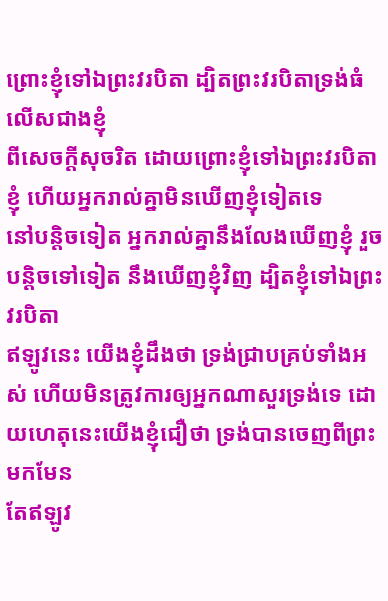ព្រោះខ្ញុំទៅឯព្រះវរបិតា ដ្បិតព្រះវរបិតាទ្រង់ធំលើសជាងខ្ញុំ
ពីសេចក្ដីសុចរិត ដោយព្រោះខ្ញុំទៅឯព្រះវរបិតាខ្ញុំ ហើយអ្នករាល់គ្នាមិនឃើញខ្ញុំទៀតទេ
នៅបន្តិចទៀត អ្នករាល់គ្នានឹងលែងឃើញខ្ញុំ រួចបន្តិចទៅទៀត នឹងឃើញខ្ញុំវិញ ដ្បិតខ្ញុំទៅឯព្រះវរបិតា
ឥឡូវនេះ យើងខ្ញុំដឹងថា ទ្រង់ជ្រាបគ្រប់ទាំងអស់ ហើយមិនត្រូវការឲ្យអ្នកណាសួរទ្រង់ទេ ដោយហេតុនេះយើងខ្ញុំជឿថា ទ្រង់បានចេញពីព្រះមកមែន
តែឥឡូវ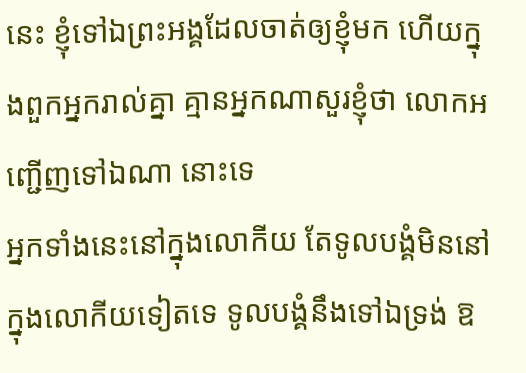នេះ ខ្ញុំទៅឯព្រះអង្គដែលចាត់ឲ្យខ្ញុំមក ហើយក្នុងពួកអ្នករាល់គ្នា គ្មានអ្នកណាសួរខ្ញុំថា លោកអញ្ជើញទៅឯណា នោះទេ
អ្នកទាំងនេះនៅក្នុងលោកីយ តែទូលបង្គំមិននៅក្នុងលោកីយទៀតទេ ទូលបង្គំនឹងទៅឯទ្រង់ ឱ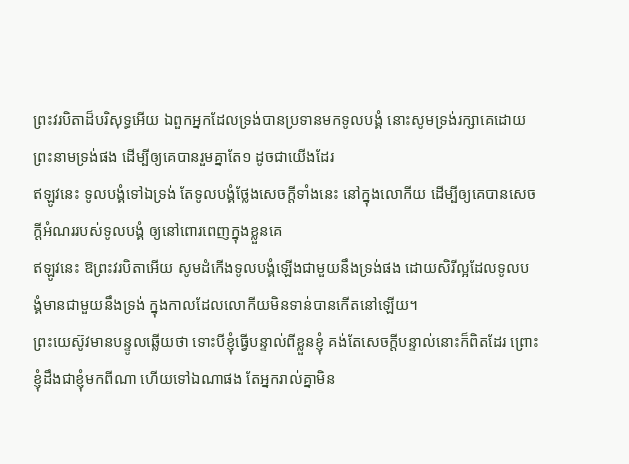ព្រះវរបិតាដ៏បរិសុទ្ធអើយ ឯពួកអ្នកដែលទ្រង់បានប្រទានមកទូលបង្គំ នោះសូមទ្រង់រក្សាគេដោយព្រះនាមទ្រង់ផង ដើម្បីឲ្យគេបានរួមគ្នាតែ១ ដូចជាយើងដែរ
ឥឡូវនេះ ទូលបង្គំទៅឯទ្រង់ តែទូលបង្គំថ្លែងសេចក្ដីទាំងនេះ នៅក្នុងលោកីយ ដើម្បីឲ្យគេបានសេចក្ដីអំណររបស់ទូលបង្គំ ឲ្យនៅពោរពេញក្នុងខ្លួនគេ
ឥឡូវនេះ ឱព្រះវរបិតាអើយ សូមដំកើងទូលបង្គំឡើងជាមួយនឹងទ្រង់ផង ដោយសិរីល្អដែលទូលបង្គំមានជាមួយនឹងទ្រង់ ក្នុងកាលដែលលោកីយមិនទាន់បានកើតនៅឡើយ។
ព្រះយេស៊ូវមានបន្ទូលឆ្លើយថា ទោះបីខ្ញុំធ្វើបន្ទាល់ពីខ្លួនខ្ញុំ គង់តែសេចក្ដីបន្ទាល់នោះក៏ពិតដែរ ព្រោះខ្ញុំដឹងជាខ្ញុំមកពីណា ហើយទៅឯណាផង តែអ្នករាល់គ្នាមិន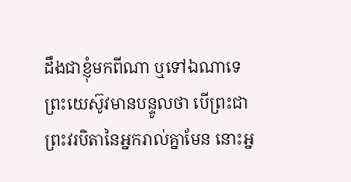ដឹងជាខ្ញុំមកពីណា ឬទៅឯណាទេ
ព្រះយេស៊ូវមានបន្ទូលថា បើព្រះជាព្រះវរបិតានៃអ្នករាល់គ្នាមែន នោះអ្ន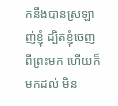កនឹងបានស្រឡាញ់ខ្ញុំ ដ្បិតខ្ញុំចេញពីព្រះមក ហើយក៏មកដល់ មិន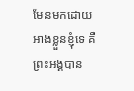មែនមកដោយអាងខ្លួនខ្ញុំទេ គឺព្រះអង្គបាន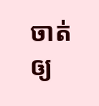ចាត់ឲ្យ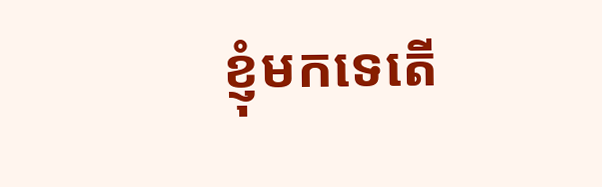ខ្ញុំមកទេតើ